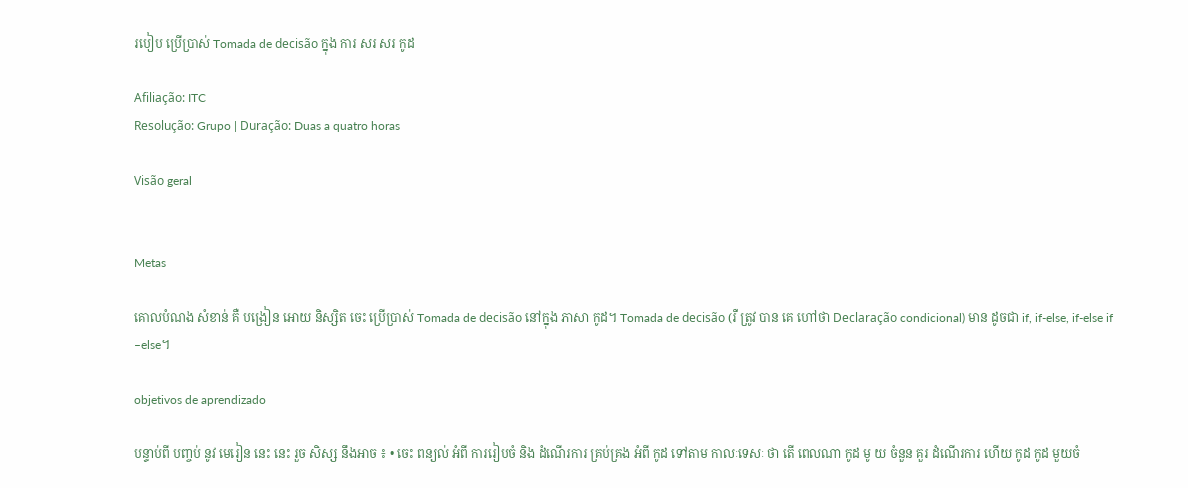របៀប ប្រើប្រាស់ Tomada de decisão ក្នុង ការ សរ សរ កូដ

Afiliação: ITC
Resolução: Grupo | Duração: Duas a quatro horas

Visão geral


Metas

គោលបំណង សំខាន់ គឺ បង្រៀន អោយ និស្សិត ចេះ ប្រើប្រាស់ Tomada de decisão នៅក្នុង ភាសា កូដ។ Tomada de decisão (រឺ ត្រូវ បាន គេ ហៅថា Declaração condicional) មាន ដូចជា if, if-else, if-else if –else។

objetivos de aprendizado

បន្ទាប់ពី បញ្ចប់ នូវ មេរៀន នេះ នេះ រួច សិស្ស នឹងអាច ៖ • ចេះ ពន្យល់ អំពី ការរៀបចំ និង ដំណើរការ គ្រប់គ្រង អំពី កូដ ទៅតាម កាលៈទេសៈ ថា តើ ពេលណា កូដ មូ យ ចំនួន គួរ ដំណើរការ ហើយ កូដ កូដ មួយចំ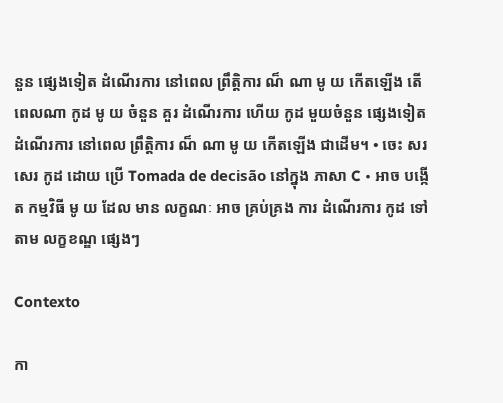នួន ផ្សេងទៀត ដំណើរការ នៅពេល ព្រឹត្តិការ ណ៏ ណា មូ យ កើតឡើង តើ ពេលណា កូដ មូ យ ចំនួន គួរ ដំណើរការ ហើយ កូដ មួយចំនួន ផ្សេងទៀត ដំណើរការ នៅពេល ព្រឹត្តិការ ណ៏ ណា មូ យ កើតឡើង ជាដើម។ • ចេះ សរសេរ កូដ ដោយ ប្រើ Tomada de decisão នៅក្នុង ភាសា C • អាច បង្កើត កម្មវិធី មូ យ ដែល មាន លក្ខណៈ អាច គ្រប់គ្រង ការ ដំណើរការ កូដ ទៅតាម លក្ខខណ្ឌ ផ្សេងៗ

Contexto

កា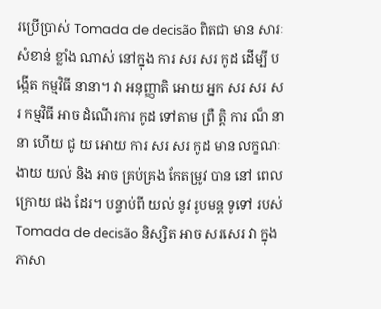រប្រើប្រាស់ Tomada de decisão ពិតជា មាន សារៈសំខាន់ ខ្លាំង ណាស់ នៅក្នុង ការ សរ សរ កូដ ដើម្បី បង្កើត កម្មវិធី នានា។ វា អនុញ្ញាតិ អោយ អ្នក សរ សរ សរ កម្មវិធី អាច ដំណើរការ កូដ ទៅតាម ព្រឺ ត្តិ ការ ណ៏ នានា ហើយ ជូ យ អោយ ការ សរ សរ កូដ មាន លក្ខណៈ ងាយ យល់ និង អាច គ្រប់គ្រង កែតម្រូវ បាន នៅ ពេលក្រោយ ផង ដែរ។ បន្ទាប់ពី យល់ នូវ រូបមន្ត ទូទៅ របស់ Tomada de decisão និស្សិត អាច សរសេរ វា ក្នុង ភាសា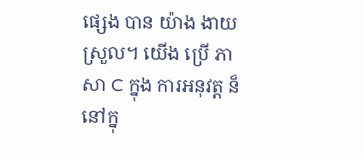ផ្សេង បាន យ៉ាង ងាយស្រួល។ យើង ប្រើ ភាសា C ក្នុង ការអនុវត្ត ន៏ នៅក្នុ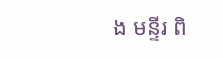ង មន្ទីរ ពិ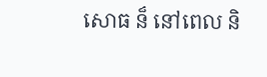សោធ ន៏ នៅពេល និ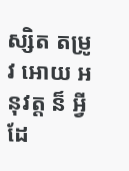ស្សិត តម្រូវ អោយ អនុវត្ត ន៏ អ្វី ដែ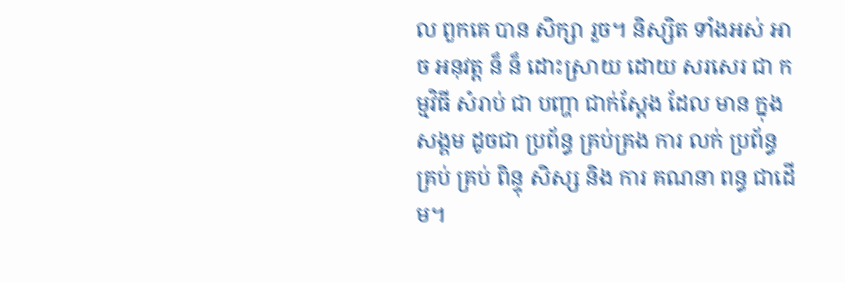ល ពួកគេ បាន សិក្សា រួច។ និស្សិត ទាំងអស់ អាច អនុវត្ត ន៏ ន៏ ដោះស្រាយ ដោយ សរសេរ ជា កម្មវិធី សំរាប់ ជា បញ្ហា ជាក់ស្តែង ដែល មាន ក្នុង សង្គម ដូចជា ប្រព័ន្ធ គ្រប់គ្រង ការ លក់ ប្រព័ន្ធ គ្រប់ គ្រប់ ពិន្ទុ សិស្ស និង ការ គណនា ពន្ធ ជាដើម។